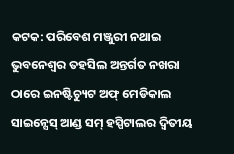କଟକ: ପରିବେଶ ମଞ୍ଜୁରୀ ନଥାଇ ଭୁବନେଶ୍ବର ତହସିଲ ଅନ୍ତର୍ଗତ ନଖରା ଠାରେ ଇନଷ୍ଟିଚ୍ୟୁଟ ଅଫ୍ ମେଡିକାଲ ସାଇନ୍ସେସ୍ ଆଣ୍ଡ ସମ୍ ହସ୍ପିଟାଲର ଦ୍ବିତୀୟ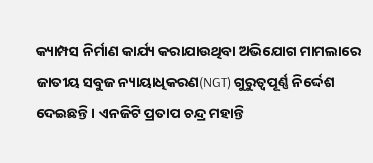କ୍ୟାମ୍ପସ ନିର୍ମାଣ କାର୍ଯ୍ୟ କରାଯାଉଥିବା ଅଭିଯୋଗ ମାମଲାରେ ଜାତୀୟ ସବୁଜ ନ୍ୟାୟାଧିକରଣ(NGT) ଗୁରୁତ୍ୱପୂର୍ଣ୍ଣ ନିର୍ଦ୍ଦେଶ ଦେଇଛନ୍ତି । ଏନଜିଟି ପ୍ରତାପ ଚନ୍ଦ୍ର ମହାନ୍ତି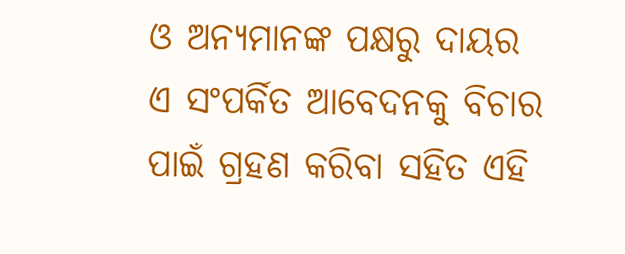ଓ ଅନ୍ୟମାନଙ୍କ ପକ୍ଷରୁ ଦାୟର ଏ ସଂପର୍କିତ ଆବେଦନକୁ ବିଚାର ପାଇଁ ଗ୍ରହଣ କରିବା ସହିତ ଏହି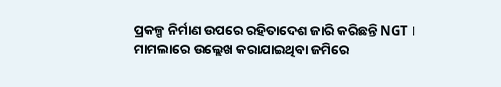ପ୍ରକଳ୍ପ ନିର୍ମାଣ ଉପରେ ରହିତାଦେଶ ଜାରି କରିଛନ୍ତି NGT । ମାମଲାରେ ଉଲ୍ଲେଖ କରାଯାଇଥିବା ଜମିରେ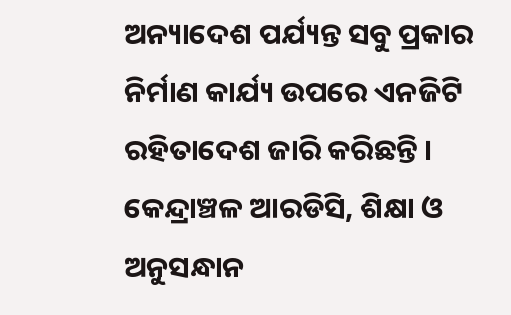ଅନ୍ୟାଦେଶ ପର୍ଯ୍ୟନ୍ତ ସବୁ ପ୍ରକାର ନିର୍ମାଣ କାର୍ଯ୍ୟ ଉପରେ ଏନଜିଟି ରହିତାଦେଶ ଜାରି କରିଛନ୍ତି । କେନ୍ଦ୍ରାଞ୍ଚଳ ଆରଡିସି, ଶିକ୍ଷା ଓ ଅନୁସନ୍ଧାନ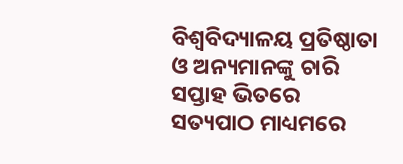ବିଶ୍ବବିଦ୍ୟାଳୟ ପ୍ରତିଷ୍ଠାତା ଓ ଅନ୍ୟମାନଙ୍କୁ ଚାରି ସପ୍ତାହ ଭିତରେ ସତ୍ୟପାଠ ମାଧ୍ୟମରେ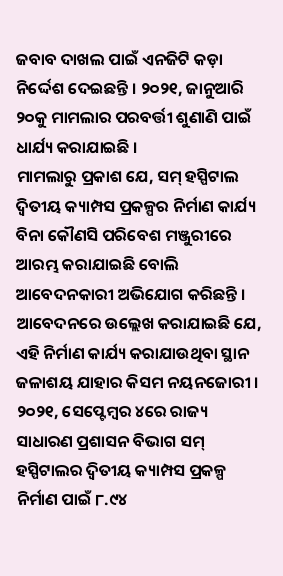ଜବାବ ଦାଖଲ ପାଇଁ ଏନଜିଟି କଡ଼ା ନିର୍ଦ୍ଦେଶ ଦେଇଛନ୍ତି । ୨୦୨୧, ଜାନୁଆରି ୨୦କୁ ମାମଲାର ପରବର୍ତ୍ତୀ ଶୁଣାଣି ପାଇଁ ଧାର୍ଯ୍ୟ କରାଯାଇଛି ।
ମାମଲାରୁ ପ୍ରକାଶ ଯେ, ସମ୍ ହସ୍ପିଟାଲ ଦ୍ବିତୀୟ କ୍ୟାମ୍ପସ ପ୍ରକଳ୍ପର ନିର୍ମାଣ କାର୍ଯ୍ୟ ବିନା କୌଣସି ପରିବେଶ ମଞ୍ଜୁରୀରେ ଆରମ୍ଭ କରାଯାଇଛି ବୋଲି ଆବେଦନକାରୀ ଅଭିଯୋଗ କରିଛନ୍ତି । ଆବେଦନରେ ଉଲ୍ଲେଖ କରାଯାଇଛି ଯେ, ଏହି ନିର୍ମାଣ କାର୍ଯ୍ୟ କରାଯାଉଥିବା ସ୍ଥାନ ଜଳାଶୟ ଯାହାର କିସମ ନୟନଜୋରୀ । ୨୦୨୧, ସେପ୍ଟେମ୍ବର ୪ରେ ରାଜ୍ୟ ସାଧାରଣ ପ୍ରଶାସନ ବିଭାଗ ସମ୍ ହସ୍ପିଟାଲର ଦ୍ବିତୀୟ କ୍ୟାମ୍ପସ ପ୍ରକଳ୍ପ ନିର୍ମାଣ ପାଇଁ ୮.୯୪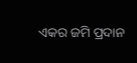ଏକର ଜମି ପ୍ରଦାନ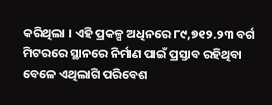କରିଥିଲା । ଏହି ପ୍ରକଳ୍ପ ଅଧିନରେ ୮୯,୭୧୨.୨୩ ବର୍ଗ ମିଟରରେ ସ୍ଥାନରେ ନିର୍ମାଣ ପାଇଁ ପ୍ରସ୍ତାବ ରହିଥିବା ବେଳେ ଏଥିଲାଗି ପରିବେଶ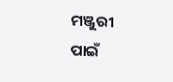ମଞ୍ଜୁରୀ ପାଇଁ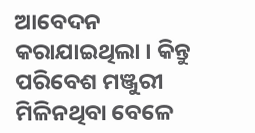ଆବେଦନ କରାଯାଇଥିଲା । କିନ୍ତୁ ପରିବେଶ ମଞ୍ଜୁରୀ ମିଳିନଥିବା ବେଳେ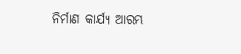ନିର୍ମାଣ କାର୍ଯ୍ୟ ଆରମ୍ଭ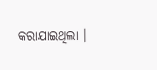କରାଯାଇଥିଲା ।